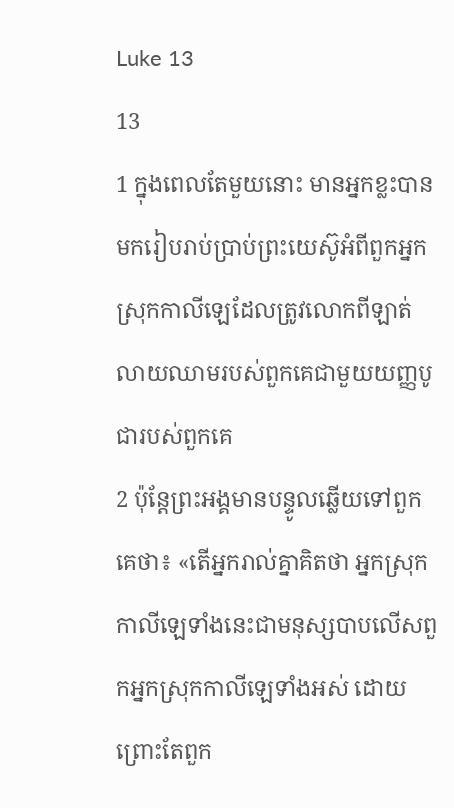Luke 13
13
1 ក្នុងពេលតែមួយនោះ មានអ្នកខ្លះបានមករៀបរាប់ប្រាប់ព្រះយេស៊ូអំពីពួកអ្នកស្រុកកាលីឡេដែលត្រូវលោកពីឡាត់លាយឈាមរបស់ពួកគេជាមួយយញ្ញបូជារបស់ពួកគេ
2 ប៉ុន្ដែព្រះអង្គមានបន្ទូលឆ្លើយទៅពួកគេថា៖ «តើអ្នករាល់គ្នាគិតថា អ្នកស្រុកកាលីឡេទាំងនេះជាមនុស្សបាបលើសពួកអ្នកស្រុកកាលីឡេទាំងអស់ ដោយព្រោះតែពួក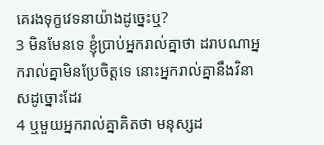គេរងទុក្ខវេទនាយ៉ាងដូច្នេះឬ?
3 មិនមែនទេ ខ្ញុំប្រាប់អ្នករាល់គ្នាថា ដរាបណាអ្នករាល់គ្នាមិនប្រែចិត្ដទេ នោះអ្នករាល់គ្នានឹងវិនាសដូច្នោះដែរ
4 ឬមួយអ្នករាល់គ្នាគិតថា មនុស្សដ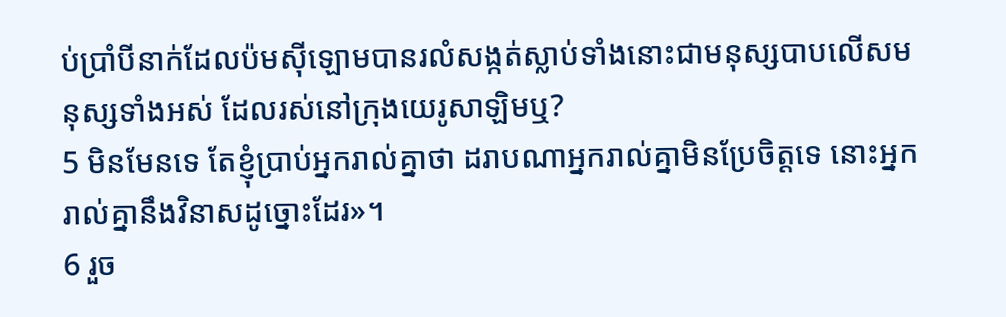ប់ប្រាំបីនាក់ដែលប៉មស៊ីឡោមបានរលំសង្កត់ស្លាប់ទាំងនោះជាមនុស្សបាបលើសមនុស្សទាំងអស់ ដែលរស់នៅក្រុងយេរូសាឡិមឬ?
5 មិនមែនទេ តែខ្ញុំប្រាប់អ្នករាល់គ្នាថា ដរាបណាអ្នករាល់គ្នាមិនប្រែចិត្ដទេ នោះអ្នករាល់គ្នានឹងវិនាសដូច្នោះដែរ»។
6 រួច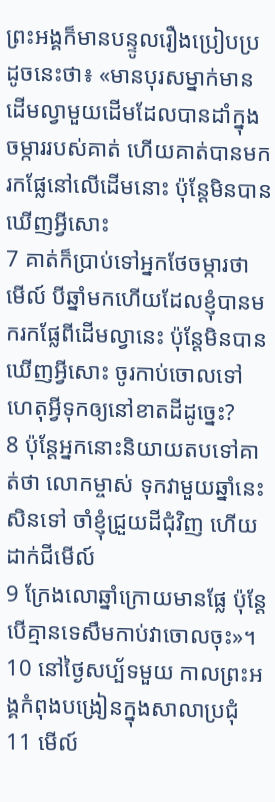ព្រះអង្គក៏មានបន្ទូលរឿងប្រៀបប្រដូចនេះថា៖ «មានបុរសម្នាក់មានដើមល្វាមួយដើមដែលបានដាំក្នុងចម្ការរបស់គាត់ ហើយគាត់បានមករកផ្លែនៅលើដើមនោះ ប៉ុន្ដែមិនបានឃើញអ្វីសោះ
7 គាត់ក៏ប្រាប់ទៅអ្នកថែចម្ការថា មើល៍ បីឆ្នាំមកហើយដែលខ្ញុំបានមករកផ្លែពីដើមល្វានេះ ប៉ុន្ដែមិនបានឃើញអ្វីសោះ ចូរកាប់ចោលទៅ ហេតុអ្វីទុកឲ្យនៅខាតដីដូច្នេះ?
8 ប៉ុន្ដែអ្នកនោះនិយាយតបទៅគាត់ថា លោកម្ចាស់ ទុកវាមួយឆ្នាំនេះសិនទៅ ចាំខ្ញុំជ្រួយដីជុំវិញ ហើយដាក់ជីមើល៍
9 ក្រែងលោឆ្នាំក្រោយមានផ្លែ ប៉ុន្ដែបើគ្មានទេសឹមកាប់វាចោលចុះ»។
10 នៅថ្ងៃសប្ប័ទមួយ កាលព្រះអង្គកំពុងបង្រៀនក្នុងសាលាប្រជុំ
11 មើល៍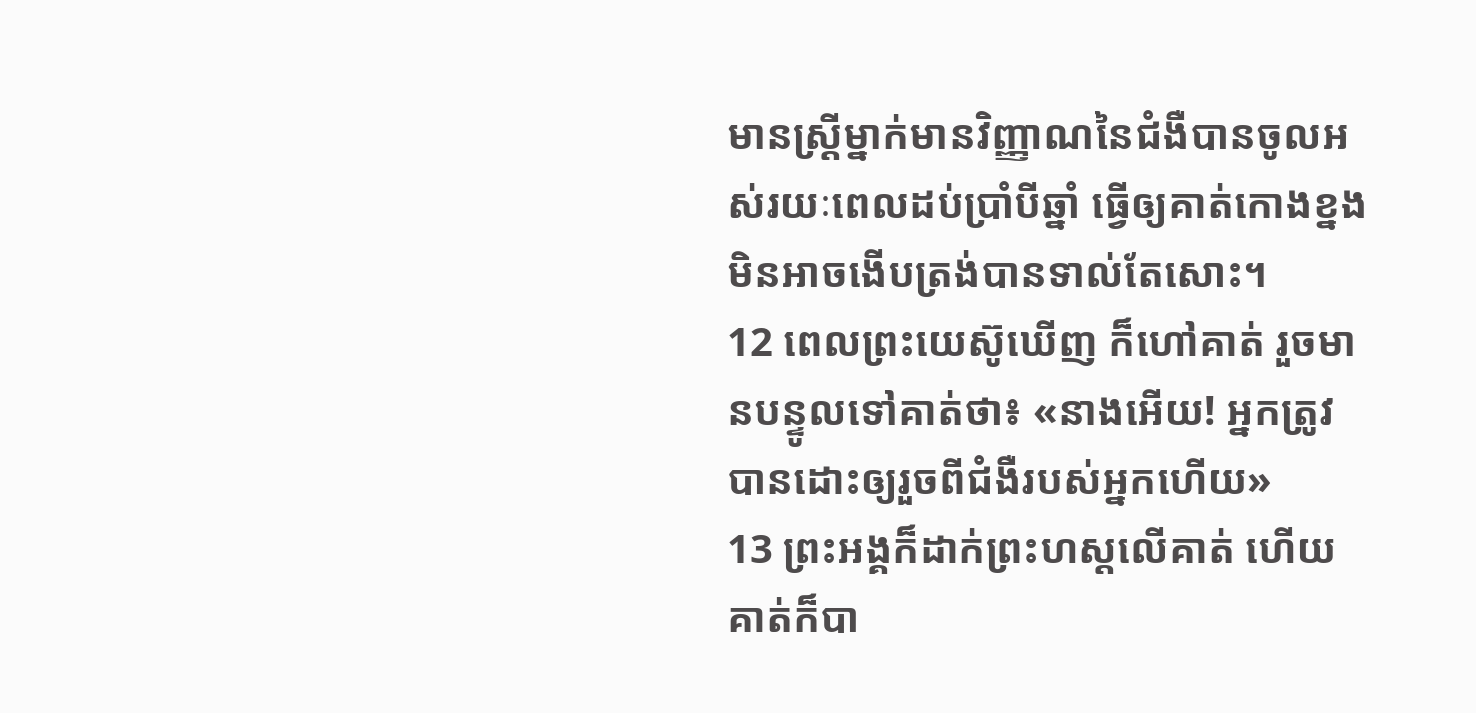មានស្ដ្រីម្នាក់មានវិញ្ញាណនៃជំងឺបានចូលអស់រយៈពេលដប់ប្រាំបីឆ្នាំ ធ្វើឲ្យគាត់កោងខ្នងមិនអាចងើបត្រង់បានទាល់តែសោះ។
12 ពេលព្រះយេស៊ូឃើញ ក៏ហៅគាត់ រួចមានបន្ទូលទៅគាត់ថា៖ «នាងអើយ! អ្នកត្រូវបានដោះឲ្យរួចពីជំងឺរបស់អ្នកហើយ»
13 ព្រះអង្គក៏ដាក់ព្រះហស្ដលើគាត់ ហើយគាត់ក៏បា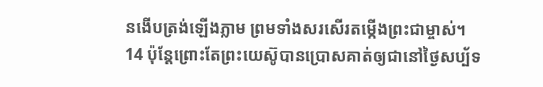នងើបត្រង់ឡើងភ្លាម ព្រមទាំងសរសើរតម្កើងព្រះជាម្ចាស់។
14 ប៉ុន្ដែព្រោះតែព្រះយេស៊ូបានប្រោសគាត់ឲ្យជានៅថ្ងៃសប្ប័ទ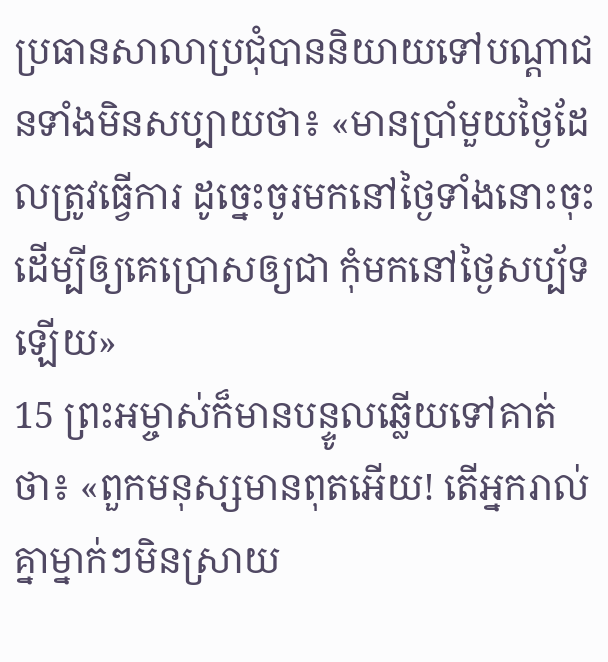ប្រធានសាលាប្រជុំបាននិយាយទៅបណ្ដាជនទាំងមិនសប្បាយថា៖ «មានប្រាំមួយថ្ងៃដែលត្រូវធ្វើការ ដូច្នេះចូរមកនៅថ្ងៃទាំងនោះចុះដើម្បីឲ្យគេប្រោសឲ្យជា កុំមកនៅថ្ងៃសប្ប័ទឡើយ»
15 ព្រះអម្ចាស់ក៏មានបន្ទូលឆ្លើយទៅគាត់ថា៖ «ពួកមនុស្សមានពុតអើយ! តើអ្នករាល់គ្នាម្នាក់ៗមិនស្រាយ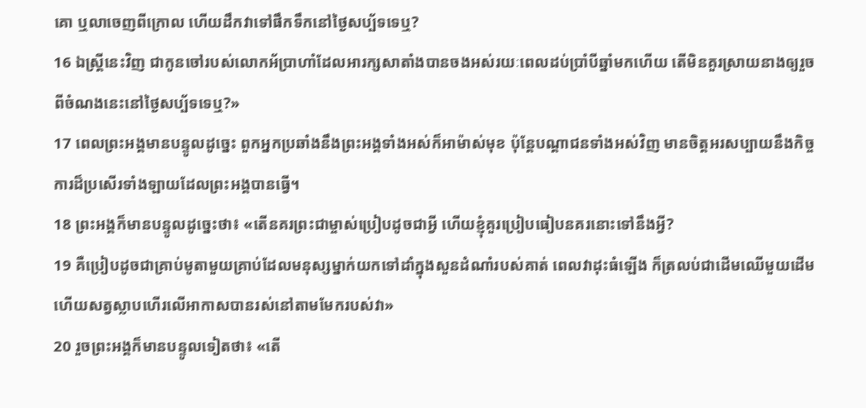គោ ឬលាចេញពីក្រោល ហើយដឹកវាទៅផឹកទឹកនៅថ្ងៃសប្ប័ទទេឬ?
16 ឯស្ដ្រីនេះវិញ ជាកូនចៅរបស់លោកអ័ប្រាហាំដែលអារក្សសាតាំងបានចងអស់រយៈពេលដប់ប្រាំបីឆ្នាំមកហើយ តើមិនគួរស្រាយនាងឲ្យរួចពីចំណងនេះនៅថ្ងៃសប្ប័ទទេឬ?»
17 ពេលព្រះអង្គមានបន្ទូលដូច្នេះ ពួកអ្នកប្រឆាំងនឹងព្រះអង្គទាំងអស់ក៏អាម៉ាស់មុខ ប៉ុន្ដែបណ្ដាជនទាំងអស់វិញ មានចិត្ដអរសប្បាយនឹងកិច្ចការដ៏ប្រសើរទាំងឡាយដែលព្រះអង្គបានធ្វើ។
18 ព្រះអង្គក៏មានបន្ទូលដូច្នេះថា៖ «តើនគរព្រះជាម្ចាស់ប្រៀបដូចជាអ្វី ហើយខ្ញុំគួរប្រៀបធៀបនគរនោះទៅនឹងអ្វី?
19 គឺប្រៀបដូចជាគ្រាប់មូតាមួយគ្រាប់ដែលមនុស្សម្នាក់យកទៅដាំក្នុងសួនដំណាំរបស់គាត់ ពេលវាដុះធំឡើង ក៏ត្រលប់ជាដើមឈើមួយដើម ហើយសត្វស្លាបហើរលើអាកាសបានរស់នៅតាមមែករបស់វា»
20 រួចព្រះអង្គក៏មានបន្ទូលទៀតថា៖ «តើ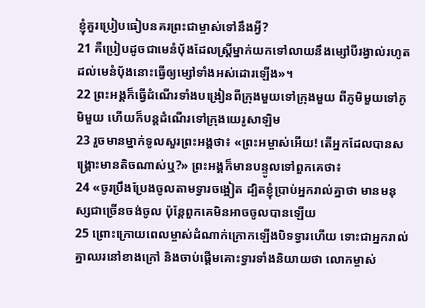ខ្ញុំគួរប្រៀបធៀបនគរព្រះជាម្ចាស់ទៅនឹងអ្វី?
21 គឺប្រៀបដូចជាមេនំប៉័ងដែលស្ដ្រីម្នាក់យកទៅលាយនឹងម្សៅបីរង្វាល់រហូតដល់មេនំប៉័ងនោះធ្វើឲ្យម្សៅទាំងអស់ដោរឡើង»។
22 ព្រះអង្គក៏ធ្វើដំណើរទាំងបង្រៀនពីក្រុងមួយទៅក្រុងមួយ ពីភូមិមួយទៅភូមិមួយ ហើយក៏បន្ដដំណើរទៅក្រុងយេរូសាឡិម
23 រួចមានម្នាក់ទូលសួរព្រះអង្គថា៖ «ព្រះអម្ចាស់អើយ! តើអ្នកដែលបានសង្គ្រោះមានតិចណាស់ឬ?» ព្រះអង្គក៏មានបន្ទូលទៅពួកគេថា៖
24 «ចូរប្រឹងប្រែងចូលតាមទ្វារចង្អៀត ដ្បិតខ្ញុំប្រាប់អ្នករាល់គ្នាថា មានមនុស្សជាច្រើនចង់ចូល ប៉ុន្ដែពួកគេមិនអាចចូលបានឡើយ
25 ព្រោះក្រោយពេលម្ចាស់ដំណាក់ក្រោកឡើងបិទទ្វារហើយ ទោះជាអ្នករាល់គ្នាឈរនៅខាងក្រៅ និងចាប់ផ្ដើមគោះទ្វារទាំងនិយាយថា លោកម្ចាស់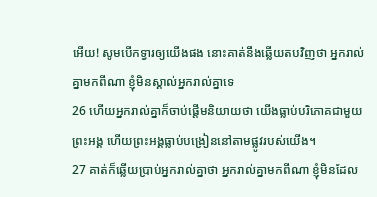អើយ! សូមបើកទ្វារឲ្យយើងផង នោះគាត់នឹងឆ្លើយតបវិញថា អ្នករាល់គ្នាមកពីណា ខ្ញុំមិនស្គាល់អ្នករាល់គ្នាទេ
26 ហើយអ្នករាល់គ្នាក៏ចាប់ផ្ដើមនិយាយថា យើងធ្លាប់បរិភោគជាមួយព្រះអង្គ ហើយព្រះអង្គធ្លាប់បង្រៀននៅតាមផ្លូវរបស់យើង។
27 គាត់ក៏ឆ្លើយប្រាប់អ្នករាល់គ្នាថា អ្នករាល់គ្នាមកពីណា ខ្ញុំមិនដែល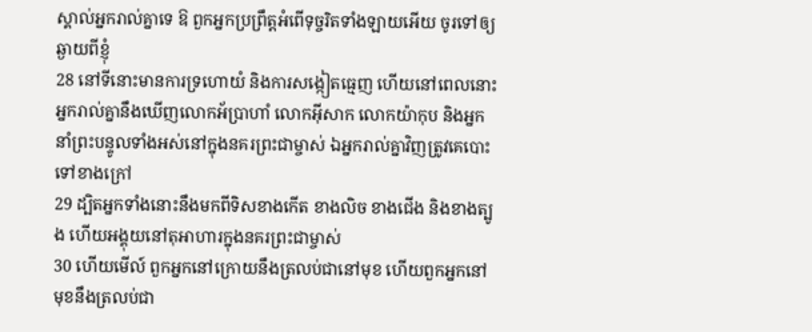ស្គាល់អ្នករាល់គ្នាទេ ឱ ពួកអ្នកប្រព្រឹត្ដអំពើទុច្ចរិតទាំងឡាយអើយ ចូរទៅឲ្យឆ្ងាយពីខ្ញុំ
28 នៅទីនោះមានការទ្រហោយំ និងការសង្កៀតធ្មេញ ហើយនៅពេលនោះ អ្នករាល់គ្នានឹងឃើញលោកអ័ប្រាហាំ លោកអ៊ីសាក លោកយ៉ាកុប និងអ្នកនាំព្រះបន្ទូលទាំងអស់នៅក្នុងនគរព្រះជាម្ចាស់ ឯអ្នករាល់គ្នាវិញត្រូវគេបោះទៅខាងក្រៅ
29 ដ្បិតអ្នកទាំងនោះនឹងមកពីទិសខាងកើត ខាងលិច ខាងជើង និងខាងត្បូង ហើយអង្គុយនៅតុអាហារក្នុងនគរព្រះជាម្ចាស់
30 ហើយមើល៍ ពួកអ្នកនៅក្រោយនឹងត្រលប់ជានៅមុខ ហើយពួកអ្នកនៅមុខនឹងត្រលប់ជា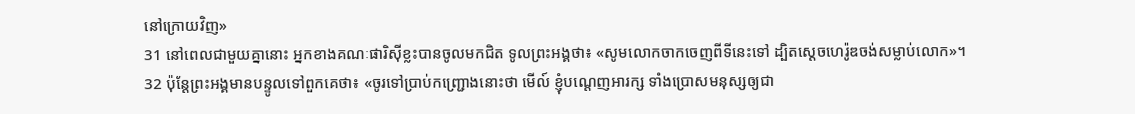នៅក្រោយវិញ»
31 នៅពេលជាមួយគ្នានោះ អ្នកខាងគណៈផារិស៊ីខ្លះបានចូលមកជិត ទូលព្រះអង្គថា៖ «សូមលោកចាកចេញពីទីនេះទៅ ដ្បិតស្ដេចហេរ៉ូឌចង់សម្លាប់លោក»។
32 ប៉ុន្ដែព្រះអង្គមានបន្ទូលទៅពួកគេថា៖ «ចូរទៅប្រាប់កញ្ជ្រោងនោះថា មើល៍ ខ្ញុំបណ្ដេញអារក្ស ទាំងប្រោសមនុស្សឲ្យជា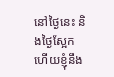នៅថ្ងៃនេះ និងថ្ងៃស្អែក ហើយខ្ញុំនឹង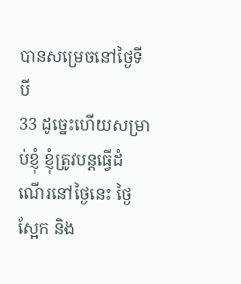បានសម្រេចនៅថ្ងៃទីបី
33 ដូច្នេះហើយសម្រាប់ខ្ញុំ ខ្ញុំត្រូវបន្ដធ្វើដំណើរនៅថ្ងៃនេះ ថ្ងៃស្អែក និង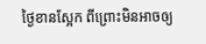ថ្ងៃខានស្អែក ពីព្រោះមិនអាចឲ្យ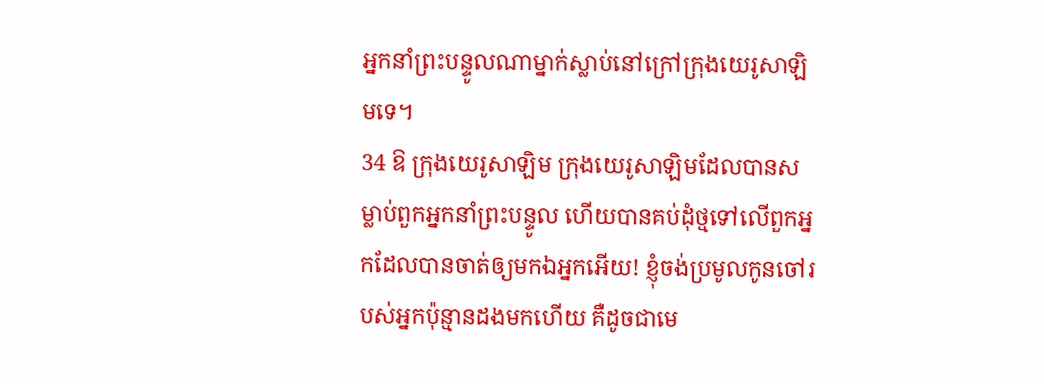អ្នកនាំព្រះបន្ទូលណាម្នាក់ស្លាប់នៅក្រៅក្រុងយេរូសាឡិមទេ។
34 ឱ ក្រុងយេរូសាឡិម ក្រុងយេរូសាឡិមដែលបានសម្លាប់ពួកអ្នកនាំព្រះបន្ទូល ហើយបានគប់ដុំថ្មទៅលើពួកអ្នកដែលបានចាត់ឲ្យមកឯអ្នកអើយ! ខ្ញុំចង់ប្រមូលកូនចៅរបស់អ្នកប៉ុន្មានដងមកហើយ គឺដូចជាមេ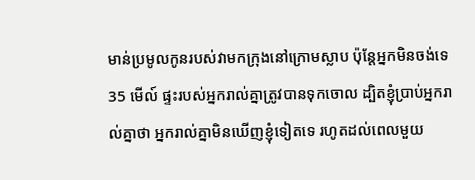មាន់ប្រមូលកូនរបស់វាមកក្រុងនៅក្រោមស្លាប ប៉ុន្ដែអ្នកមិនចង់ទេ
35 មើល៍ ផ្ទះរបស់អ្នករាល់គ្នាត្រូវបានទុកចោល ដ្បិតខ្ញុំប្រាប់អ្នករាល់គ្នាថា អ្នករាល់គ្នាមិនឃើញខ្ញុំទៀតទេ រហូតដល់ពេលមួយ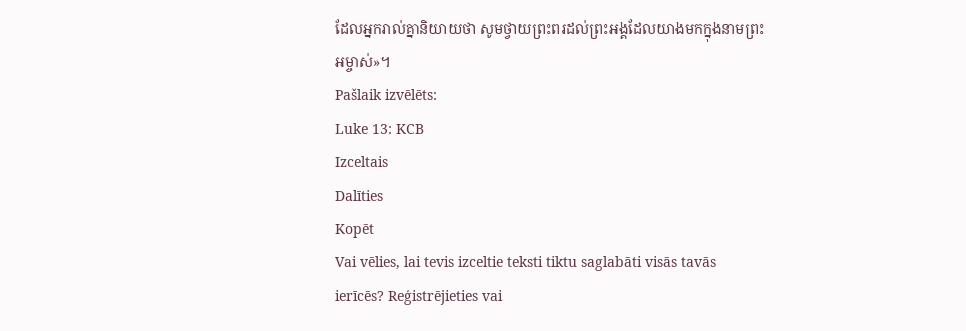ដែលអ្នករាល់គ្នានិយាយថា សូមថ្វាយព្រះពរដល់ព្រះអង្គដែលយាងមកក្នុងនាមព្រះអម្ចាស់»។
Pašlaik izvēlēts:
Luke 13: KCB
Izceltais
Dalīties
Kopēt
Vai vēlies, lai tevis izceltie teksti tiktu saglabāti visās tavās ierīcēs? Reģistrējieties vai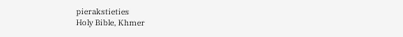pierakstieties
Holy Bible, Khmer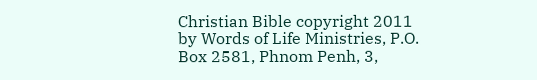Christian Bible copyright 2011 by Words of Life Ministries, P.O. Box 2581, Phnom Penh, 3,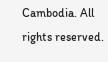Cambodia. All rights reserved.